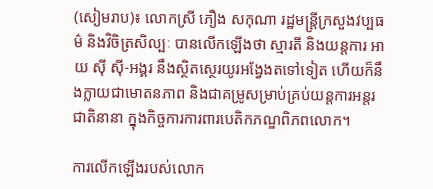(សៀមរាប)៖ លោកស្រី ភឿង សកុណា រដ្ឋមន្ត្រីក្រសួងវប្បធម៌ និងវិចិត្រសិល្បៈ បានលើកឡើងថា ស្មារតី និងយន្តការ អាយ ស៊ី ស៊ី-អង្គរ នឹងស្ថិតស្ថេរយូរអង្វែងតទៅទៀត ហើយក៏នឹងក្លាយជាមោតនភាព និងជាគម្រូសម្រាប់គ្រប់យន្តការអន្តរជាតិនានា ក្នុងកិច្ចការការពារបេតិកភណ្ឌពិភពលោក។

ការលើកឡើងរបស់លោក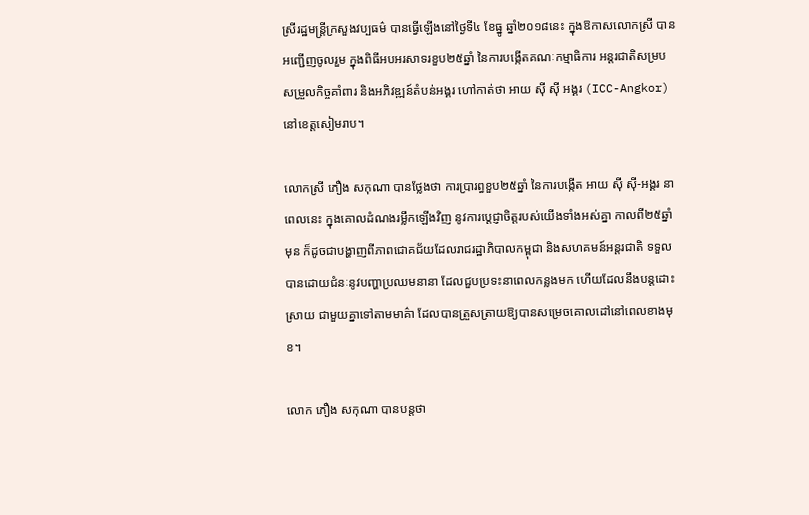ស្រីរដ្ឋមន្ត្រីក្រសួងវប្បធម៌ បានធ្វើឡើងនៅថ្ងៃទី៤ ខែធ្នូ ឆ្នាំ២០១៨នេះ ក្នុងឱកាសលោកស្រី បានអញ្ជើញចូលរួម ក្នុងពិធីអបអរសាទរខួប២៥ឆ្នាំ នៃការបង្កើតគណៈកម្មាធិការ អន្តរជាតិសម្របសម្រួលកិច្ចគាំពារ និងអភិវឌ្ឍន៍តំបន់អង្គរ ហៅកាត់ថា អាយ ស៊ី ស៊ី អង្គរ (ICC-Angkor) នៅខេត្តសៀមរាប។

លោកស្រី ភឿង សកុណា បានថ្លែងថា ការប្រារព្ធខួប២៥ឆ្នាំ នៃការបង្កើត អាយ ស៊ី ស៊ី-អង្គរ នាពេលនេះ ក្នុងគោលដំណងរម្លឹកឡើងវិញ នូវការប្តេជ្ញាចិត្តរបស់យើងទាំងអស់គ្នា កាលពី២៥ឆ្នាំមុន ក៏ដូចជាបង្ហាញពីភាពជោគជ័យដែលរាជរដ្ឋាភិបាលកម្ពុជា និងសហគមន៍អន្តរជាតិ ទទួលបានដោយជំនៈនូវបញ្ហាប្រឈមនានា ដែលជួបប្រទះនាពេលកន្លងមក ហើយដែលនឹងបន្តដោះស្រាយ ជាមួយគ្នាទៅតាមមាគ៌ា ដែលបានត្រួសត្រាយឱ្យបានសម្រេចគោលដៅនៅពេលខាងមុខ។

លោក ភឿង សកុណា បានបន្តថា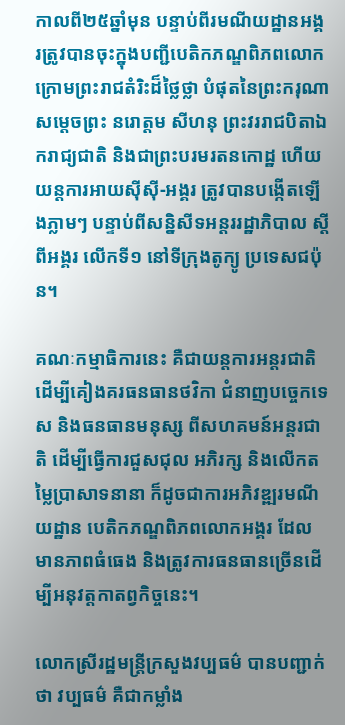កាលពី២៥ឆ្នាំមុន បន្ទាប់ពីរមណីយដ្ឋានអង្គរត្រូវបានចុះក្នុងបញ្ជីបេតិកភណ្ឌពិភពលោក ក្រោមព្រះរាជតំរិះដ៏ថ្លៃថ្លា បំផុតនៃព្រះករុណា សម្តេចព្រះ នរោត្តម សីហនុ ព្រះវររាជបិតាឯករាជ្យជាតិ និងជាព្រះបរមរតនកោដ្ឋ ហើយយន្តការអាយស៊ីស៊ី-អង្គរ ត្រូវបានបង្កើតឡើងភ្លាមៗ បន្ទាប់ពីសន្និសីទអន្តររដ្ឋាភិបាល ស្តីពីអង្គរ លើកទី១ នៅទីក្រុងតូក្យូ ប្រទេសជប៉ុន។

គណៈកម្មាធិការនេះ គឺជាយន្តការអន្តរជាតិ ដើម្បីគៀងគរធនធានថវិកា ជំនាញបច្ចេកទេស និងធនធានមនុស្ស ពីសហគមន៍អន្តរជាតិ ដើម្បីធ្វើការជួសជុល អភិរក្ស និងលើកតម្លៃប្រាសាទនានា ក៏ដូចជាការអភិវឌ្ឍរមណីយដ្ឋាន បេតិកភណ្ឌពិភពលោកអង្គរ ដែលមានភាពធំធេង និងត្រូវការធនធានច្រើនដើម្បីអនុវត្តកាតព្វកិច្ចនេះ។

លោកស្រីរដ្ឋមន្ត្រីក្រសួងវប្បធម៌ បានបញ្ជាក់ថា វប្បធម៌ គឺជាកម្លាំង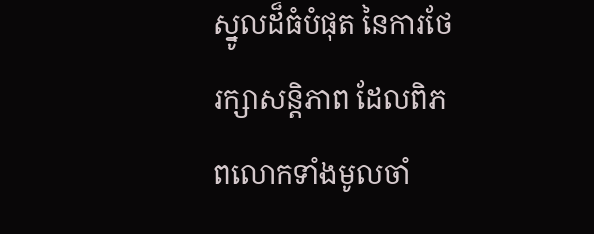ស្នូលដ៏ធំបំផុត នៃការថែរក្សាសន្តិភាព ដែលពិភពលោកទាំងមូលចាំ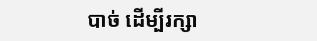បាច់ ដើម្បីរក្សា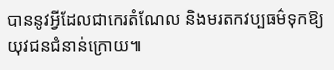បាននូវអ្វីដែលជាកេរតំណែល និងមរតកវប្បធម៌ទុកឱ្យយុវជនជំនាន់ក្រោយ៕